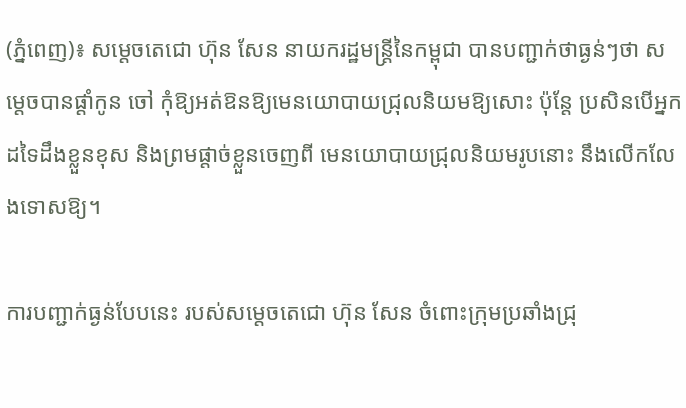(ភ្នំពេញ)៖ សម្តេចតេជោ ហ៊ុន សែន នាយករដ្ឋមន្ត្រីនៃកម្ពុជា បានបញ្ជាក់ថាធ្ងន់ៗថា សម្តេចបានផ្តាំកូន ចៅ កុំឱ្យអត់ឱនឱ្យមេនយោបាយជ្រុលនិយមឱ្យសោះ ប៉ុន្តែ ប្រសិនបើអ្នកដទៃដឹងខ្លួនខុស និងព្រមផ្តាច់ខ្លួនចេញពី មេនយោបាយជ្រុលនិយមរូបនោះ នឹងលើកលែងទោសឱ្យ។

ការបញ្ជាក់ធ្ងន់បែបនេះ របស់សម្តេចតេជោ ហ៊ុន សែន ចំពោះក្រុមប្រឆាំងជ្រុ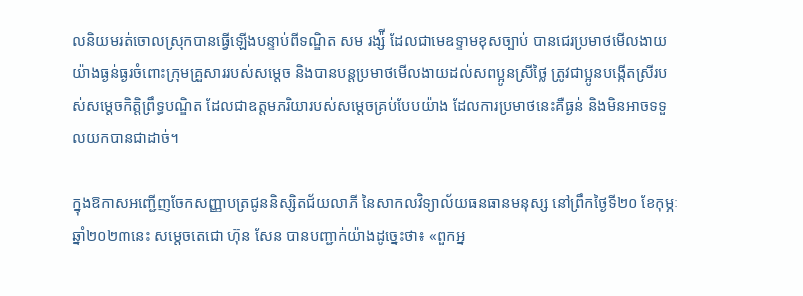លនិយមរត់ចោលស្រុកបានធ្វើឡើងបន្ទាប់ពីទណ្ឌិត សម រង្ស៉ី ដែលជាមេឧទ្ទាមខុសច្បាប់ បានជេរប្រមាថមើលងាយយ៉ាងធ្ងន់ធ្ងរចំពោះក្រុមគ្រួសាររបស់សម្តេច និងបានបន្តប្រមាថមើលងាយដល់សពប្អូនស្រីថ្លៃ ត្រូវជាប្អូនបង្កើតស្រីរបស់សម្តេចកិត្តិព្រឹទ្ធបណ្ឌិត ដែលជាឧត្តមភរិយារបស់សម្តេចគ្រប់បែបយ៉ាង ដែលការប្រមាថនេះគឺធ្ងន់ និងមិនអាចទទួលយកបានជាដាច់។

ក្នុងឱកាសអញ្ជើញចែកសញ្ញាបត្រជូននិស្សិតជ័យលាភី នៃសាកលវិទ្យាល័យធនធានមនុស្ស នៅព្រឹកថ្ងៃទី២០ ខែកុម្ភៈ ឆ្នាំ២០២៣នេះ សម្ដេចតេជោ ហ៊ុន សែន បានបញ្ជាក់យ៉ាងដូច្នេះថា៖ «ពួកអ្ន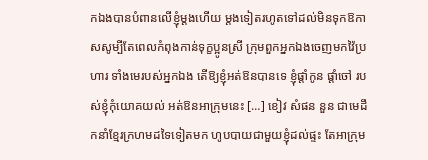កឯងបានបំពានលើខ្ញុំម្តងហើយ ម្តងទៀតរហូតទៅដល់មិនទុកឱកាសសូម្បីតែពេលកំពុងកាន់ទុក្ខប្អូនស្រី ក្រុមពួកអ្នកឯងចេញមកវ៉ៃប្រហារ ទាំងមេរបស់អ្នកឯង តើឱ្យខ្ញុំអត់ឱនបានទេ ខ្ញុំផ្តាំកូន ផ្តាំចៅ របស់ខ្ញុំកុំយោគយល់ អត់ឱនអាក្រុមនេះ […] ខៀវ សំផន នួន ជាមេដឹកនាំខ្មែរក្រហមដទៃទៀតមក ហូបបាយជាមួយខ្ញុំដល់ផ្ទះ តែអាក្រុម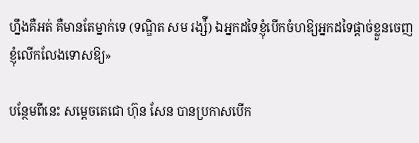ហ្នឹងគឺអត់ គឺមានតែម្នាក់ទេ (ទណ្ឌិត សម រង្ស៉ី) ឯអ្នកដទៃខ្ញុំបើកចំហឱ្យអ្នកដទៃផ្តាច់ខ្លួនចេញ ខ្ញុំលើកលែងទោសឱ្យ»

បន្ថែមពីនេះ សម្តេចតេជោ ហ៊ុន សែន បានប្រកាសបើក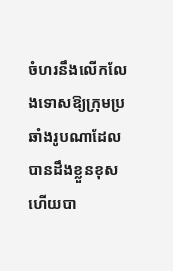ចំហរនឹងលើកលែងទោសឱ្យក្រុមប្រឆាំងរូបណាដែលបានដឹងខ្លួនខុស ហើយបា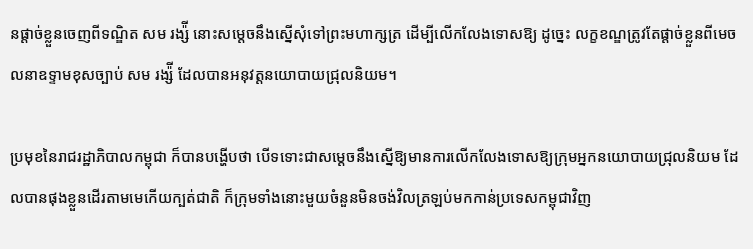នផ្តាច់ខ្លួនចេញពីទណ្ឌិត សម រង្ស៉ី នោះសម្តេចនឹងស្នើសុំទៅព្រះមហាក្សត្រ ដើម្បីលើកលែងទោសឱ្យ ដូច្នេះ លក្ខខណ្ឌត្រូវតែផ្តាច់ខ្លួនពីមេចលនាឧទ្ទាមខុសច្បាប់ សម រង្ស៉ី ដែលបានអនុវត្តនយោបាយជ្រុលនិយម។

ប្រមុខនៃរាជរដ្ឋាភិបាលកម្ពុជា ក៏បានបង្ហើបថា បើទទោះជាសម្តេចនឹងស្នើឱ្យមានការលើកលែងទោសឱ្យក្រុមអ្នកនយោបាយជ្រុលនិយម ដែលបានផុងខ្លួនដើរតាមមេកើយក្បត់ជាតិ ក៏ក្រុមទាំងនោះមួយចំនួនមិនចង់វិលត្រឡប់មកកាន់ប្រទេសកម្ពុជាវិញ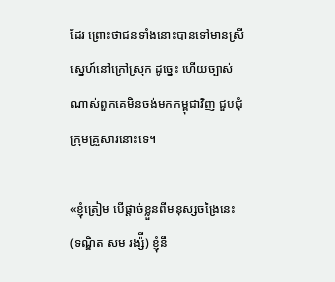ដែរ ព្រោះថាជនទាំងនោះបានទៅមានស្រីស្នេហ៍នៅក្រៅស្រុក ដូច្នេះ ហើយច្បាស់ណាស់ពួកគេមិនចង់មកកម្ពុជាវិញ ជួបជុំក្រុមគ្រួសារនោះទេ។

«ខ្ញុំត្រៀម បើផ្តាច់ខ្លួនពីមនុស្សចង្រៃនេះ (ទណ្ឌិត សម រង្ស៉ី) ខ្ញុំនឹ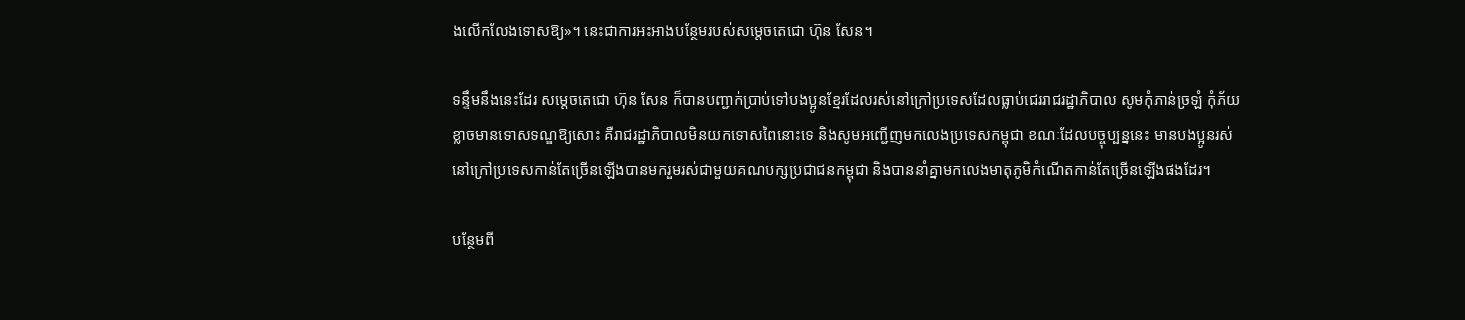ងលើកលែងទោសឱ្យ»។ នេះជាការអះអាងបន្ថែមរបស់សម្តេចតេជោ ហ៊ុន សែន។

ទន្ទឹមនឹងនេះដែរ សម្តេចតេជោ ហ៊ុន សែន ក៏បានបញ្ជាក់ប្រាប់ទៅបងប្អូនខ្មែរដែលរស់នៅក្រៅប្រទេសដែលធ្លាប់ជេររាជរដ្ឋាភិបាល សូមកុំភាន់ច្រឡំ កុំភ័យខ្លាចមានទោសទណ្ឌឱ្យសោះ គឺរាជរដ្ឋាភិបាលមិនយកទោសពៃនោះទេ និងសូមអញ្ជើញមកលេងប្រទេសកម្ពុជា ខណៈដែលបច្ចុប្បន្ននេះ មានបងប្អូនរស់នៅក្រៅប្រទេសកាន់តែច្រើនឡើងបានមករួមរស់ជាមួយគណបក្សប្រជាជនកម្ពុជា និងបាននាំគ្នាមកលេងមាតុភូមិកំណើតកាន់តែច្រើនឡើងផងដែរ។

បន្ថែមពី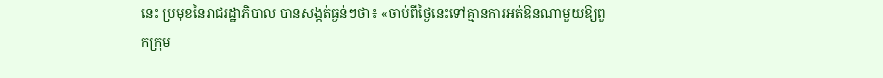នេះ ប្រមុខនៃរាជរដ្ឋាភិបាល បានសង្កត់ធ្ងន់ៗថា៖ «ចាប់ពីថ្ងៃនេះទៅគ្មានការអត់ឱនណាមួយឱ្យពួកក្រុម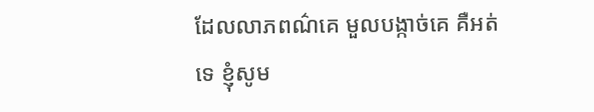ដែលលាភពណ៌គេ មួលបង្កាច់គេ គឺអត់ទេ ខ្ញុំសូម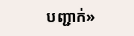បញ្ជាក់»